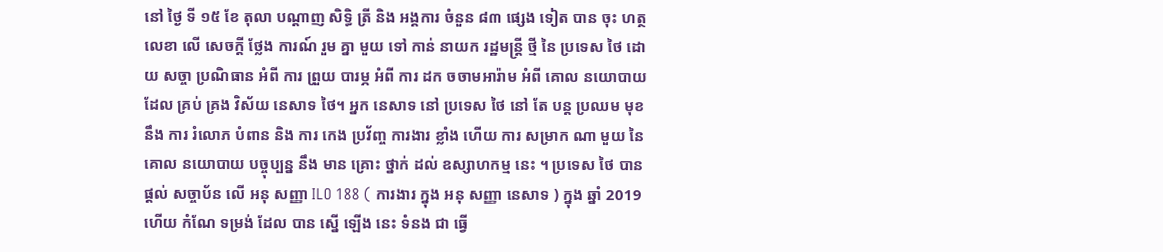នៅ ថ្ងៃ ទី ១៥ ខែ តុលា បណ្ដាញ សិទ្ធិ ត្រី និង អង្គការ ចំនួន ៨៣ ផ្សេង ទៀត បាន ចុះ ហត្ថលេខា លើ សេចក្តី ថ្លែង ការណ៍ រួម គ្នា មួយ ទៅ កាន់ នាយក រដ្ឋមន្ត្រី ថ្មី នៃ ប្រទេស ថៃ ដោយ សច្ចា ប្រណិធាន អំពី ការ ព្រួយ បារម្ភ អំពី ការ ដក ចចាមអារ៉ាម អំពី គោល នយោបាយ ដែល គ្រប់ គ្រង វិស័យ នេសាទ ថៃ។ អ្នក នេសាទ នៅ ប្រទេស ថៃ នៅ តែ បន្ត ប្រឈម មុខ នឹង ការ រំលោភ បំពាន និង ការ កេង ប្រវ័ញ្ច ការងារ ខ្លាំង ហើយ ការ សម្រាក ណា មួយ នៃ គោល នយោបាយ បច្ចុប្បន្ន នឹង មាន គ្រោះ ថ្នាក់ ដល់ ឧស្សាហកម្ម នេះ ។ ប្រទេស ថៃ បាន ផ្តល់ សច្ចាប័ន លើ អនុ សញ្ញា ILO 188 ( ការងារ ក្នុង អនុ សញ្ញា នេសាទ ) ក្នុង ឆ្នាំ 2019 ហើយ កំណែ ទម្រង់ ដែល បាន ស្នើ ឡើង នេះ ទំនង ជា ធ្វើ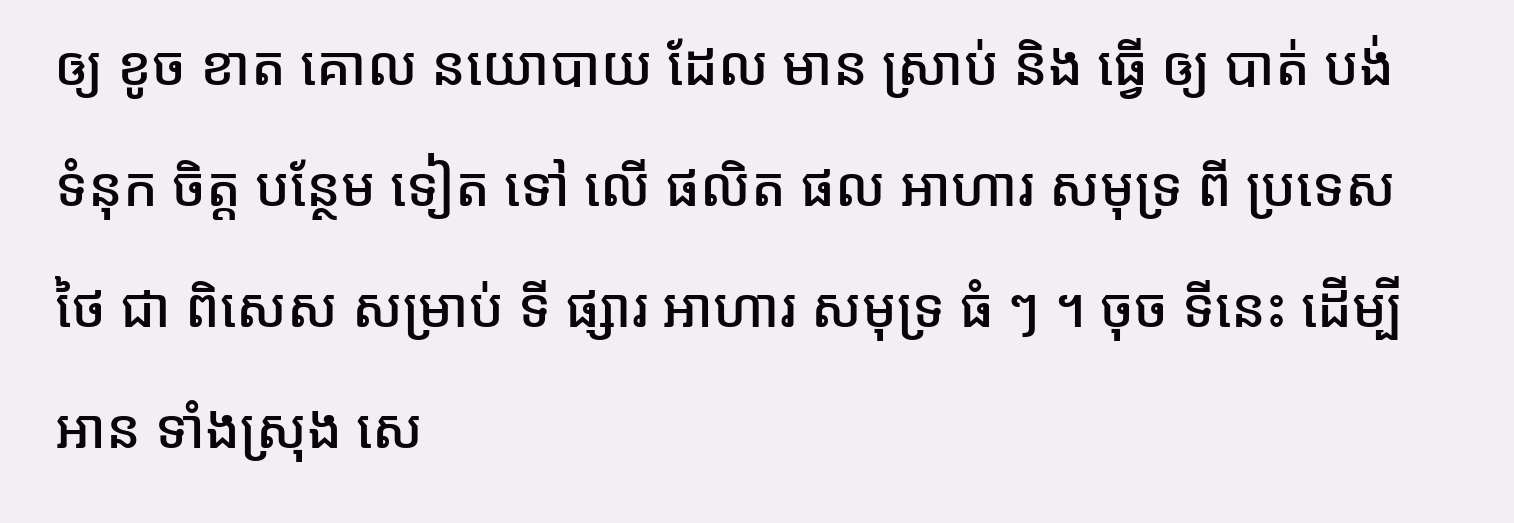ឲ្យ ខូច ខាត គោល នយោបាយ ដែល មាន ស្រាប់ និង ធ្វើ ឲ្យ បាត់ បង់ ទំនុក ចិត្ត បន្ថែម ទៀត ទៅ លើ ផលិត ផល អាហារ សមុទ្រ ពី ប្រទេស ថៃ ជា ពិសេស សម្រាប់ ទី ផ្សារ អាហារ សមុទ្រ ធំ ៗ ។ ចុច ទីនេះ ដើម្បី អាន ទាំងស្រុង សេ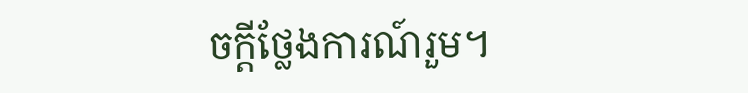ចក្តីថ្លែងការណ៍រួម។